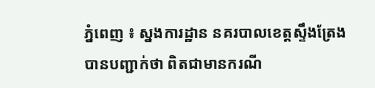ភ្នំពេញ ៖ ស្នងការដ្ឋាន នគរបាលខេត្តស្ទឹងត្រែង បានបញ្ជាក់ថា ពិតជាមានករណី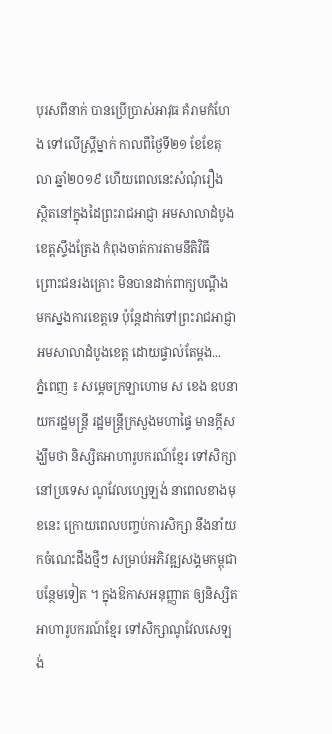បុរសពីនាក់ បានប្រើប្រាស់អាវុធ គំរាមកំហែង ទៅលើស្រ្តីម្នាក់ កាលពីថ្ងៃទី២១ ខែខែតុលា ឆ្នាំ២០១៩ ហើយពេលនេះសំណុំរឿង ស្ថិតនៅក្នុងដៃព្រះរាជអាជ្ញា អមសាលាដំបូងខេត្តស្ទឹងត្រែង កំពុងចាត់ការតាមនីតិវិធី ព្រោះជនរងគ្រោះ មិនបានដាក់ពាក្យបណ្ដឹង មកស្នងការខេត្តទេ ប៉ុន្តែដាក់ទៅព្រះរាជអាជ្ញា អមសាលាដំបូងខេត្ត ដោយផ្ទាល់តែម្ដង...
ភ្នំពេញ ៖ សម្ដេចក្រឡាហោម ស ខេង ឧបនាយករដ្ឋមន្ដ្រី រដ្ឋមន្ដ្រីក្រសួងមហាផ្ទៃ មានក្ដីសង្ឃឹមថា និស្សិតអាហារូបករណ៍ខ្មែរ ទៅសិក្សានៅប្រទេស ណូវែលហ្សេឡង់ នាពេលខាងមុខនេះ ក្រោយពេលបញ្ចប់ការសិក្សា នឹងនាំយកចំណេះដឹងថ្មីៗ សម្រាប់អភិវឌ្ឍសង្គមកម្ពុជា បន្ថែមទៀត ។ ក្នុងឱកាសអនុញ្ញាត ឲ្យនិស្សិតអាហារូបករណ៍ខ្មែរ ទៅសិក្សាណូវែលសេឡង់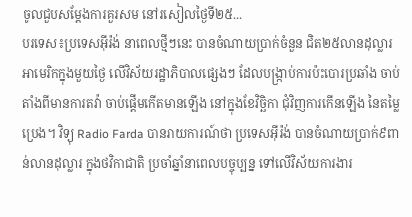ចូលជួបសម្ដែងការគួរសម នៅរសៀលថ្ងៃទី២៥...
បរទេស៖ប្រទេសអ៊ីរ៉ង់ នាពេលថ្មីៗនេះ បានចំណាយប្រាក់ចំនួន ជិត២៥លានដុល្លារ អាមេរិកក្នុងមួយថ្ងៃ លើវិស័យរដ្ឋាភិបាលផ្សេងៗ ដែលបង្ក្រាប់ការប៉ះបោរប្រឆាំង ចាប់តាំងពីមានការតវ៉ា ចាប់ផ្តើមកើតមានឡើង នៅក្នុងខែវិច្ឆិកា ជុំវិញការកើនឡើង នៃតម្លៃប្រេង។ វិទ្យុ Radio Farda បានរាយការណ៍ថា ប្រទេសអ៊ីរ៉ង់ បានចំណាយប្រាក់៩ពាន់លានដុល្លារ ក្នុងថវិកាជាតិ ប្រចាំឆ្នាំនាពេលបច្ចុប្បន្ន ទៅលើវិស័យការងារ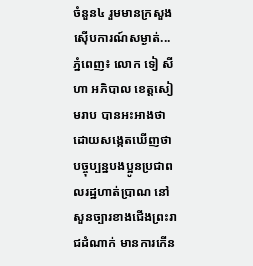ចំនួន៤ រួមមានក្រសួងស៊ើបការណ៍សម្ងាត់...
ភ្នំពេញ៖ លោក ទៀ សីហា អភិបាល ខេត្តសៀមរាប បានអះអាងថា ដោយសង្កេតឃើញថា បច្ចុប្បន្នបងប្អូនប្រជាពលរដ្ឋហាត់ប្រាណ នៅសួនច្បារខាងជើងព្រះរាជដំណាក់ មានការកើន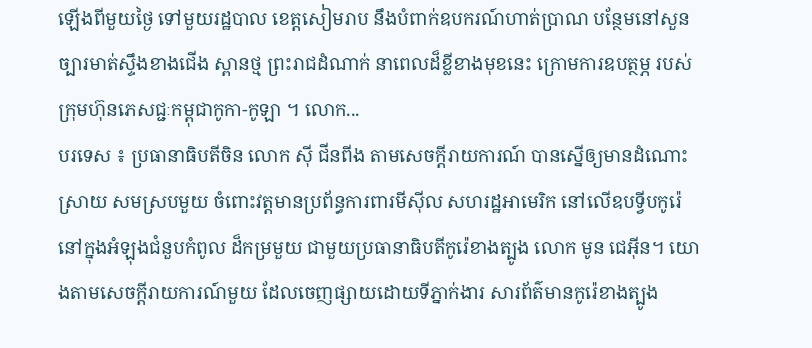ឡើងពីមួយថ្ងៃ ទៅមួយរដ្ឋបាល ខេត្តសៀមរាប នឹងបំពាក់ឧបករណ៍ហាត់ប្រាណ បន្ថែមនៅសួនច្បារមាត់ស្ទឹងខាងជើង ស្ពានថ្ម ព្រះរាជដំណាក់ នាពេលដ៏ខ្លីខាងមុខនេះ ក្រោមការឧបត្ថម្ភ របស់ក្រុមហ៊ុនភេសជ្ជៈកម្ពុជាកូកា-កូឡា ។ លោក...
បរទេស ៖ ប្រធានាធិបតីចិន លោក ស៊ី ជីនពីង តាមសេចក្តីរាយការណ៍ បានស្នើឲ្យមានដំណោះស្រាយ សមស្របមួយ ចំពោះវត្តមានប្រព័ន្ធការពារមីស៊ីល សហរដ្ឋអាមេរិក នៅលើឧបទ្វីបកូរ៉េ នៅក្នុងអំឡុងជំនួបកំពូល ដ៏កម្រមួយ ជាមួយប្រធានាធិបតីកូរ៉េខាងត្បូង លោក មូន ជេអ៊ីន។ យោងតាមសេចក្តីរាយការណ៍មួយ ដែលចេញផ្សាយដោយទីភ្នាក់ងារ សារព័ត៌មានកូរ៉េខាងត្បូង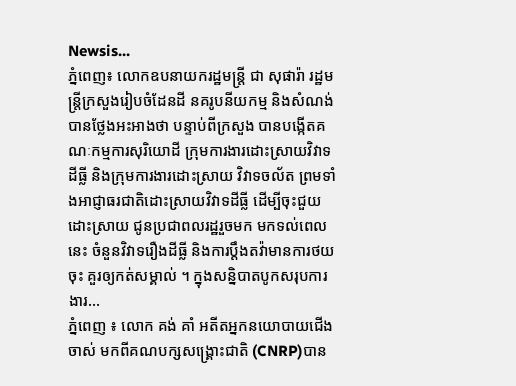Newsis...
ភ្នំពេញ៖ លោកឧបនាយករដ្ឋមន្រ្តី ជា សុផារ៉ា រដ្ឋមន្រ្តីក្រសួងរៀបចំដែនដី នគរូបនីយកម្ម និងសំណង់ បានថ្លែងអះអាងថា បន្ទាប់ពីក្រសួង បានបង្កើតគណៈកម្មការសុរិយោដី ក្រុមការងារដោះស្រាយវិវាទដីធ្លី និងក្រុមការងារដោះស្រាយ វិវាទចល័ត ព្រមទាំងអាជ្ញាធរជាតិដោះស្រាយវិវាទដីធ្លី ដើម្បីចុះជួយដោះស្រាយ ជូនប្រជាពលរដ្ឋរួចមក មកទល់ពេលនេះ ចំនួនវិវាទរឿងដីធ្លី និងការប្ដឹងតវ៉ាមានការថយចុះ គួរឲ្យកត់សម្គាល់ ។ ក្នុងសន្និបាតបូកសរុបការងារ...
ភ្នំពេញ ៖ លោក គង់ គាំ អតីតអ្នកនយោបាយជើងចាស់ មកពីគណបក្សសង្រ្គោះជាតិ (CNRP)បាន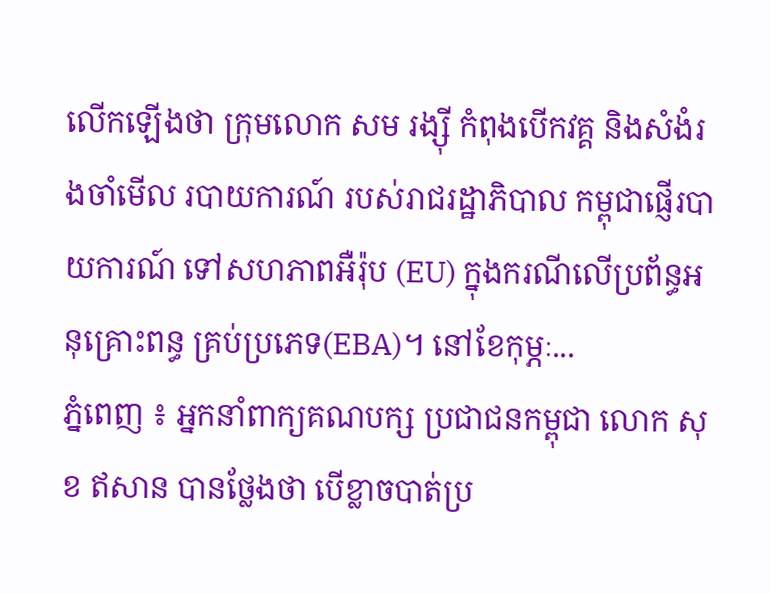លើកឡើងថា ក្រុមលោក សម រង្ស៊ី កំពុងបើកវគ្គ និងសំងំរងចាំមើល របាយការណ៍ របស់រាជរដ្ឋាភិបាល កម្ពុជាផ្ញើរបាយការណ៍ ទៅសហភាពអឺរ៉ុប (EU) ក្នុងករណីលើប្រព័ន្ធអនុគ្រោះពន្ធ គ្រប់ប្រភេទ(EBA)។ នៅខែកុម្ភៈ...
ភ្នំពេញ ៖ អ្នកនាំពាក្យគណបក្ស ប្រជាជនកម្ពុជា លោក សុខ ឥសាន បានថ្លែងថា បើខ្លាចបាត់ប្រ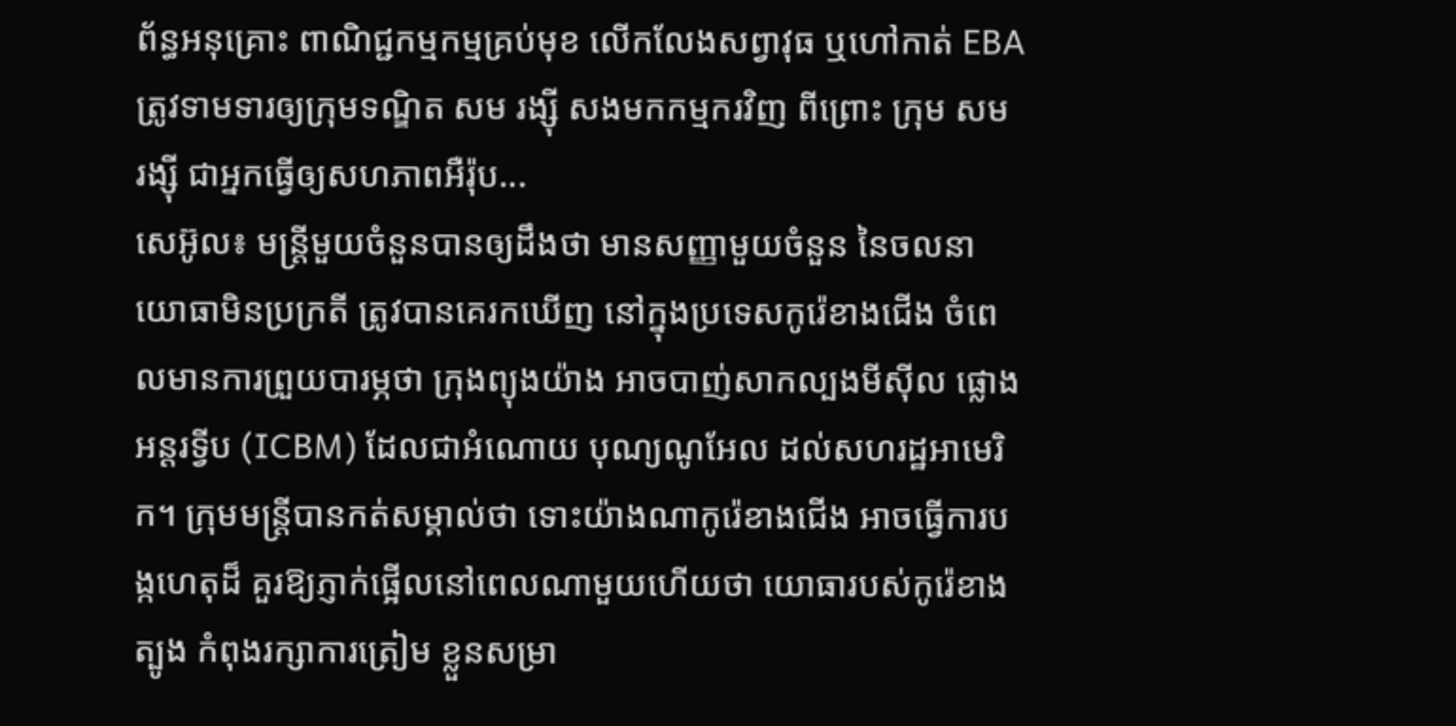ព័ន្ធអនុគ្រោះ ពាណិជ្ជកម្មកម្មគ្រប់មុខ លើកលែងសព្វាវុធ ឬហៅកាត់ EBA ត្រូវទាមទារឲ្យក្រុមទណ្ឌិត សម រង្ស៊ី សងមកកម្មករវិញ ពីព្រោះ ក្រុម សម រង្ស៊ី ជាអ្នកធ្វើឲ្យសហភាពអឺរ៉ុប...
សេអ៊ូល៖ មន្ត្រីមួយចំនួនបានឲ្យដឹងថា មានសញ្ញាមួយចំនួន នៃចលនាយោធាមិនប្រក្រតី ត្រូវបានគេរកឃើញ នៅក្នុងប្រទេសកូរ៉េខាងជើង ចំពេលមានការព្រួយបារម្ភថា ក្រុងព្យុងយ៉ាង អាចបាញ់សាកល្បងមីស៊ីល ផ្លោងអន្តរទ្វីប (ICBM) ដែលជាអំណោយ បុណ្យណូអែល ដល់សហរដ្ឋអាមេរិក។ ក្រុមមន្រ្តីបានកត់សម្គាល់ថា ទោះយ៉ាងណាកូរ៉េខាងជើង អាចធ្វើការបង្កហេតុដ៏ គួរឱ្យភ្ញាក់ផ្អើលនៅពេលណាមួយហើយថា យោធារបស់កូរ៉េខាងត្បូង កំពុងរក្សាការត្រៀម ខ្លួនសម្រា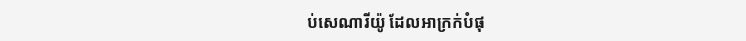ប់សេណារីយ៉ូ ដែលអាក្រក់បំផុ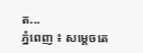ត...
ភ្នំពេញ ៖ សម្តេចតេ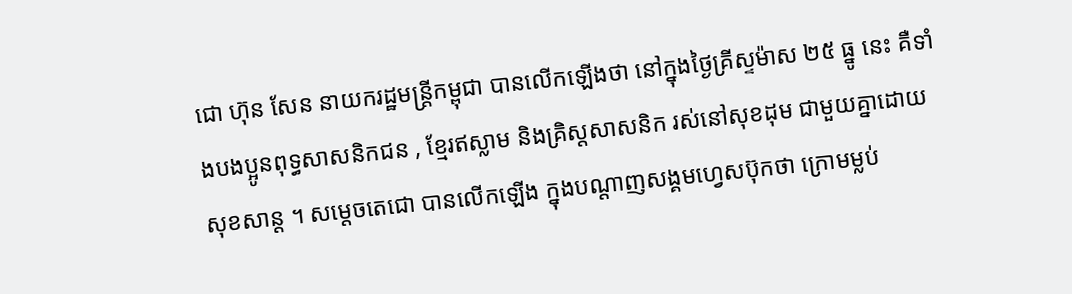ជោ ហ៊ុន សែន នាយករដ្ឋមន្រ្តីកម្ពុជា បានលើកឡើងថា នៅក្នុងថ្ងៃគ្រីស្ទម៉ាស ២៥ ធ្នូ នេះ គឺទាំងបងប្អូនពុទ្ធសាសនិកជន , ខ្មែរឥស្លាម និងគ្រិស្តសាសនិក រស់នៅសុខដុម ជាមួយគ្នាដោយសុខសាន្ត ។ សម្តេចតេជោ បានលើកឡើង ក្នុងបណ្តាញសង្គមហ្វេសប៊ុកថា ក្រោមម្លប់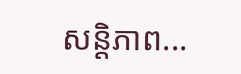សន្តិភាព...